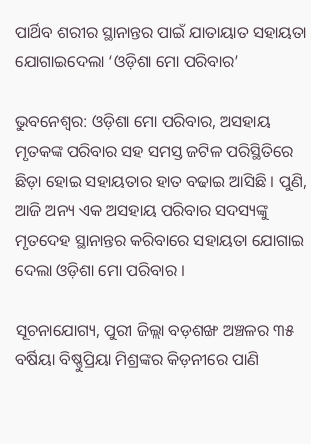ପାର୍ଥିବ ଶରୀର ସ୍ଥାନାନ୍ତର ପାଇଁ ଯାତାୟାତ ସହାୟତା ଯୋଗାଇଦେଲା ‘ଓଡ଼ିଶା ମୋ ପରିବାର’

ଭୁବନେଶ୍ବର: ଓଡ଼ିଶା ମୋ ପରିବାର, ଅସହାୟ ମୃତକଙ୍କ ପରିବାର ସହ ସମସ୍ତ ଜଟିଳ ପରିସ୍ଥିତିରେ ଛିଡ଼ା ହୋଇ ସହାୟତାର ହାତ ବଢାଇ ଆସିଛି । ପୁଣି, ଆଜି ଅନ୍ୟ ଏକ ଅସହାୟ ପରିବାର ସଦସ୍ୟଙ୍କୁ ମୃତଦେହ ସ୍ଥାନାନ୍ତର କରିବାରେ ସହାୟତା ଯୋଗାଇ ଦେଲା ଓଡ଼ିଶା ମୋ ପରିବାର ।

ସୂଚନାଯୋଗ୍ୟ, ପୁରୀ ଜିଲ୍ଲା ବଡ଼ଶଙ୍ଖ ଅଞ୍ଚଳର ୩୫ ବର୍ଷିୟା ବିଷ୍ଣୁପ୍ରିୟା ମିଶ୍ରଙ୍କର କିଡ଼ନୀରେ ପାଣି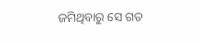ଜମିଥିବାରୁ ସେ ଗତ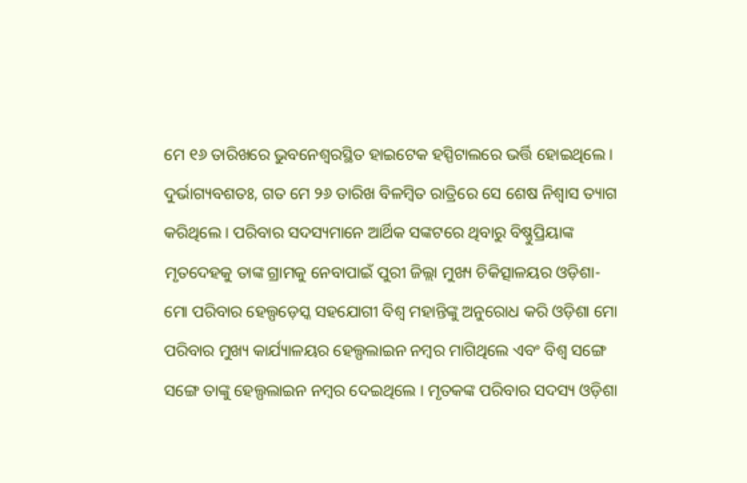ମେ ୧୬ ତାରିଖରେ ଭୁବନେଶ୍ୱରସ୍ଥିତ ହାଇଟେକ ହସ୍ପିଟାଲରେ ଭର୍ତ୍ତି ହୋଇଥିଲେ । ଦୁର୍ଭାଗ୍ୟବଶତଃ, ଗତ ମେ ୨୬ ତାରିଖ ବିଳମ୍ବିତ ରାତ୍ରିରେ ସେ ଶେଷ ନିଶ୍ଵାସ ତ୍ୟାଗ କରିଥିଲେ । ପରିବାର ସଦସ୍ୟମାନେ ଆର୍ଥିକ ସଙ୍କଟରେ ଥିବାରୁ ବିଷ୍ଣୁପ୍ରିୟାଙ୍କ ମୃତଦେହକୁ ତାଙ୍କ ଗ୍ରାମକୁ ନେବାପାଇଁ ପୁରୀ ଜିଲ୍ଲା ମୁଖ୍ୟ ଚିକିତ୍ସାଳୟର ଓଡ଼ିଶା-ମୋ ପରିବାର ହେଲ୍ପଡ଼େସ୍କ ସହଯୋଗୀ ବିଶ୍ଵ ମହାନ୍ତିଙ୍କୁ ଅନୁରୋଧ କରି ଓଡ଼ିଶା ମୋ ପରିବାର ମୁଖ୍ୟ କାର୍ଯ୍ୟାଳୟର ହେଲ୍ପଲାଇନ ନମ୍ବର ମାଗିଥିଲେ ଏବଂ ବିଶ୍ଵ ସଙ୍ଗେ ସଙ୍ଗେ ତାଙ୍କୁ ହେଲ୍ପଲାଇନ ନମ୍ବର ଦେଇଥିଲେ । ମୃତକଙ୍କ ପରିବାର ସଦସ୍ୟ ଓଡ଼ିଶା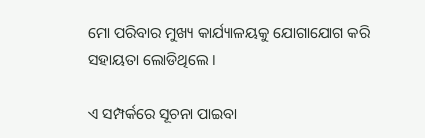ମୋ ପରିବାର ମୁଖ୍ୟ କାର୍ଯ୍ୟାଳୟକୁ ଯୋଗାଯୋଗ କରି ସହାୟତା ଲୋଡିଥିଲେ ।

ଏ ସମ୍ପର୍କରେ ସୂଚନା ପାଇବା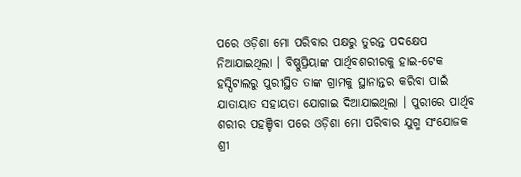ପରେ ଓଡ଼ିଶା ମୋ ପରିବାର ପକ୍ଷରୁ ତୁରନ୍ତ ପଦକ୍ଷେପ ନିଆଯାଇଥିଲା । ବିଷ୍ଣୁପ୍ରିୟାଙ୍କ ପାର୍ଥିବଶରୀରକୁ ହାଇ-ଟେକ ହସ୍ପିଟାଲରୁ ପୁରୀସ୍ଥିତ ତାଙ୍କ ଗ୍ରାମକୁ ସ୍ଥାନାନ୍ତର କରିବା ପାଇଁ ଯାତାୟାତ ସହାୟତା ଯୋଗାଇ ଦିଆଯାଇଥିଲା । ପୁରୀରେ ପାର୍ଥିବ ଶରୀର ପହଞ୍ଚିବା ପରେ ଓଡ଼ିଶା ମୋ ପରିବାର ଯୁଗ୍ମ ସଂଯୋଜକ ଶ୍ରୀ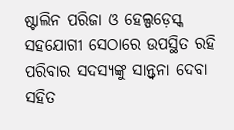ଷ୍ଟାଲିନ ପରିଜା ଓ ହେଲ୍ପଡ଼େସ୍କ ସହଯୋଗୀ ସେଠାରେ ଉପସ୍ଥିତ ରହି ପରିବାର ସଦସ୍ୟଙ୍କୁ ସାନ୍ତ୍ଵନା ଦେବା ସହିତ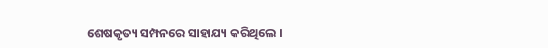ଶେଷକୃତ୍ୟ ସମ୍ପନରେ ସାହାଯ୍ୟ କରିଥିଲେ ।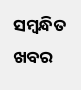ସମ୍ବନ୍ଧିତ ଖବର